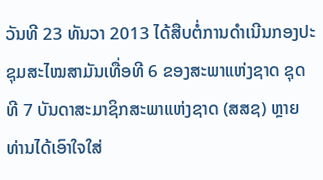ວັນທີ 23 ທັນວາ 2013 ໄດ້ສືບຕໍ່ການດຳເນີນກອງປະຊຸມສະໄໝສາມັນເທື່ອທີ 6 ຂອງສະພາແຫ່ງຊາດ ຊຸດທີ 7 ບັນດາສະມາຊິກສະພາແຫ່ງຊາດ (ສສຊ) ຫຼາຍທ່ານໄດ້ເອົາໃຈໃສ່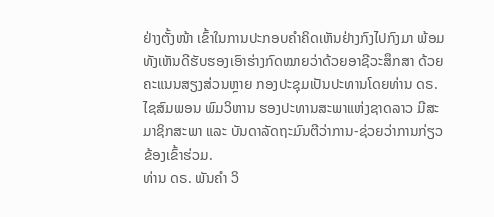ຢ່າງຕັ້ງໜ້າ ເຂົ້າໃນການປະກອບຄຳຄິດເຫັນຢ່າງກົງໄປກົງມາ ພ້ອມທັງເຫັນດີຮັບຮອງເອົາຮ່າງກົດໝາຍວ່າດ້ວຍອາຊີວະສຶກສາ ດ້ວຍຄະແນນສຽງສ່ວນຫຼາຍ ກອງປະຊຸມເປັນປະທານໂດຍທ່ານ ດຣ. ໄຊສົມພອນ ພົມວິຫານ ຮອງປະທານສະພາແຫ່ງຊາດລາວ ມີສະມາຊິກສະພາ ແລະ ບັນດາລັດຖະມົນຕີວ່າການ-ຊ່ວຍວ່າການກ່ຽວຂ້ອງເຂົ້າຮ່ວມ.
ທ່ານ ດຣ. ພັນຄຳ ວິ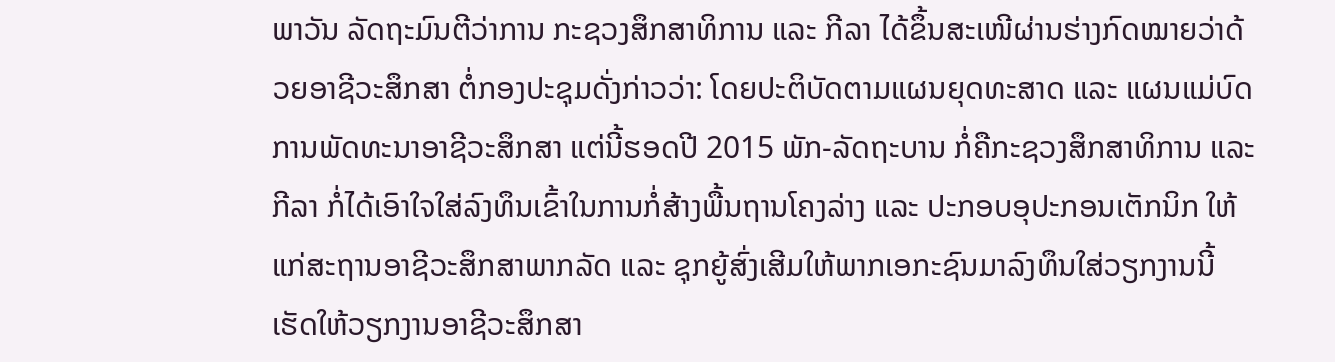ພາວັນ ລັດຖະມົນຕີວ່າການ ກະຊວງສຶກສາທິການ ແລະ ກີລາ ໄດ້ຂຶ້ນສະເໜີຜ່ານຮ່າງກົດໝາຍວ່າດ້ວຍອາຊີວະສຶກສາ ຕໍ່ກອງປະຊຸມດັ່ງກ່າວວ່າ: ໂດຍປະຕິບັດຕາມແຜນຍຸດທະສາດ ແລະ ແຜນແມ່ບົດ ການພັດທະນາອາຊີວະສຶກສາ ແຕ່ນີ້ຮອດປີ 2015 ພັກ-ລັດຖະບານ ກໍ່ຄືກະຊວງສຶກສາທິການ ແລະ ກີລາ ກໍ່ໄດ້ເອົາໃຈໃສ່ລົງທຶນເຂົ້າໃນການກໍ່ສ້າງພື້ນຖານໂຄງລ່າງ ແລະ ປະກອບອຸປະກອນເຕັກນິກ ໃຫ້ແກ່ສະຖານອາຊີວະສຶກສາພາກລັດ ແລະ ຊຸກຍູ້ສົ່ງເສີມໃຫ້ພາກເອກະຊົນມາລົງທຶນໃສ່ວຽກງານນີ້ ເຮັດໃຫ້ວຽກງານອາຊີວະສຶກສາ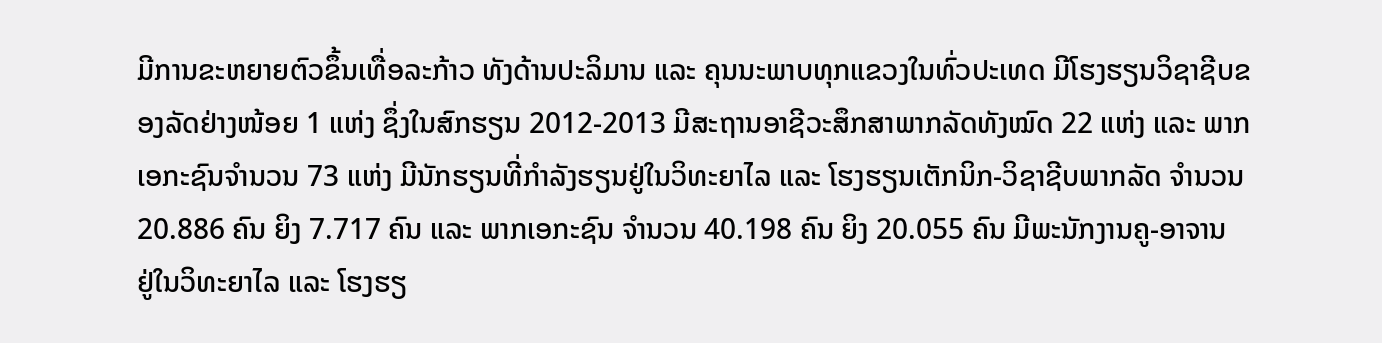ມີການຂະຫຍາຍຕົວຂຶ້ນເທື່ອລະກ້າວ ທັງດ້ານປະລິມານ ແລະ ຄຸນນະພາບທຸກແຂວງໃນທົ່ວປະເທດ ມີໂຮງຮຽນວິຊາຊີບຂອງລັດຢ່າງໜ້ອຍ 1 ແຫ່ງ ຊຶ່ງໃນສົກຮຽນ 2012-2013 ມີສະຖານອາຊີວະສຶກສາພາກລັດທັງໝົດ 22 ແຫ່ງ ແລະ ພາກເອກະຊົນຈຳນວນ 73 ແຫ່ງ ມີນັກຮຽນທີ່ກຳລັງຮຽນຢູ່ໃນວິທະຍາໄລ ແລະ ໂຮງຮຽນເຕັກນິກ-ວິຊາຊີບພາກລັດ ຈຳນວນ 20.886 ຄົນ ຍິງ 7.717 ຄົນ ແລະ ພາກເອກະຊົນ ຈຳນວນ 40.198 ຄົນ ຍິງ 20.055 ຄົນ ມີພະນັກງານຄູ-ອາຈານ ຢູ່ໃນວິທະຍາໄລ ແລະ ໂຮງຮຽ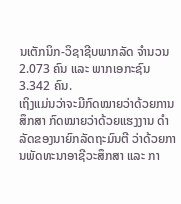ນເຕັກນິກ-ວິຊາຊີບພາກລັດ ຈຳນວນ 2.073 ຄົນ ແລະ ພາກເອກະຊົນ 3.342 ຄົນ.
ເຖິງແມ່ນວ່າຈະມີກົດໝາຍວ່າດ້ວຍການສຶກສາ ກົດໝາຍວ່າດ້ວຍແຮງງານ ດຳລັດຂອງນາຍົກລັດຖະມົນຕີ ວ່າດ້ວຍການພັດທະນາອາຊີວະສຶກສາ ແລະ ກາ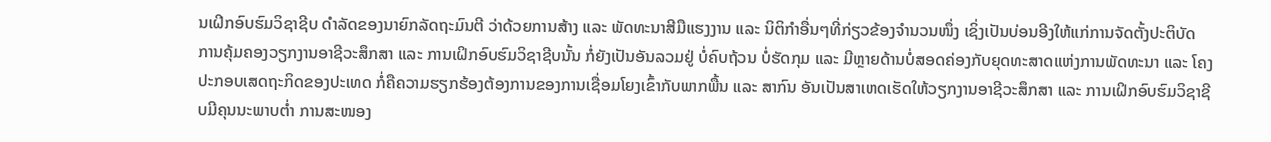ນເຝິກອົບຮົມວິຊາຊີບ ດຳລັດຂອງນາຍົກລັດຖະມົນຕີ ວ່າດ້ວຍການສ້າງ ແລະ ພັດທະນາສີມືແຮງງານ ແລະ ນິຕິກຳອື່ນໆທີ່ກ່ຽວຂ້ອງຈຳນວນໜຶ່ງ ເຊິ່ງເປັນບ່ອນອີງໃຫ້ແກ່ການຈັດຕັ້ງປະຕິບັດ ການຄຸ້ມຄອງວຽກງານອາຊີວະສຶກສາ ແລະ ການເຝິກອົບຮົມວິຊາຊີບນັ້ນ ກໍ່ຍັງເປັນອັນລວມຢູ່ ບໍ່ຄົບຖ້ວນ ບໍ່ຮັດກຸມ ແລະ ມີຫຼາຍດ້ານບໍ່ສອດຄ່ອງກັບຍຸດທະສາດແຫ່ງການພັດທະນາ ແລະ ໂຄງປະກອບເສດຖະກິດຂອງປະເທດ ກໍ່ຄືຄວາມຮຽກຮ້ອງຕ້ອງການຂອງການເຊື່ອມໂຍງເຂົ້າກັບພາກພື້ນ ແລະ ສາກົນ ອັນເປັນສາເຫດເຮັດໃຫ້ວຽກງານອາຊີວະສຶກສາ ແລະ ການເຝິກອົບຮົມວິຊາຊີບມີຄຸນນະພາບຕ່ຳ ການສະໜອງ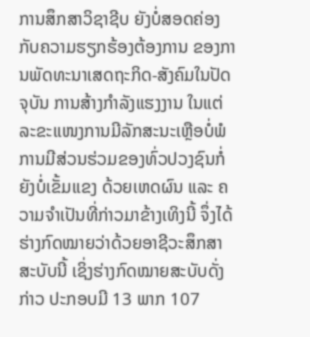ການສຶກສາວິຊາຊີບ ຍັງບໍ່ສອດຄ່ອງກັບຄວາມຮຽກຮ້ອງຕ້ອງການ ຂອງການພັດທະນາເສດຖະກິດ-ສັງຄົມໃນປັດຈຸບັນ ການສ້າງກຳລັງແຮງງານ ໃນແຕ່ລະຂະແໜງການມີລັກສະນະເຫຼືອບໍ່ພໍ ການມີສ່ວນຮ່ວມຂອງທົ່ວປວງຊົນກໍ່ຍັງບໍ່ເຂັ້ມແຂງ ດ້ວຍເຫດຜົນ ແລະ ຄວາມຈຳເປັນທີ່ກ່າວມາຂ້າງເທິງນີ້ ຈຶ່ງໄດ້ຮ່າງກົດໝາຍວ່າດ້ວຍອາຊີວະສຶກສາສະບັບນີ້ ເຊິ່ງຮ່າງກົດໝາຍສະບັບດັ່ງກ່າວ ປະກອບມີ 13 ພາກ 107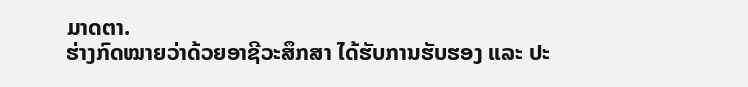ມາດຕາ.
ຮ່າງກົດໝາຍວ່າດ້ວຍອາຊີວະສຶກສາ ໄດ້ຮັບການຮັບຮອງ ແລະ ປະ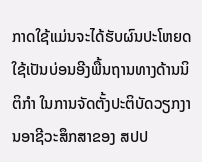ກາດໃຊ້ແມ່ນຈະໄດ້ຮັບຜົນປະໂຫຍດ ໃຊ້ເປັນບ່ອນອີງພື້ນຖານທາງດ້ານນິຕິກຳ ໃນການຈັດຕັ້ງປະຕິບັດວຽກງານອາຊີວະສຶກສາຂອງ ສປປ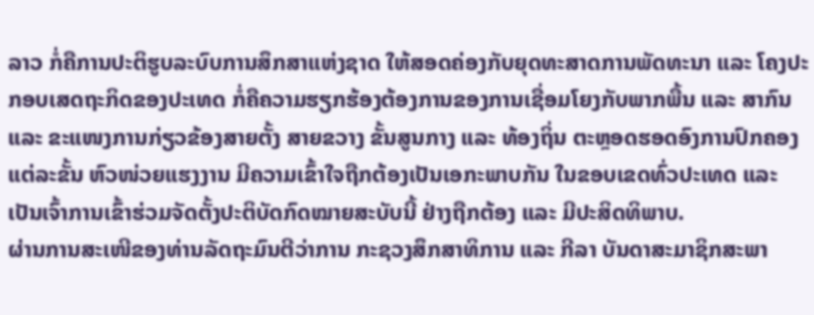ລາວ ກໍ່ຄືການປະຕິຮູບລະບົບການສຶກສາແຫ່ງຊາດ ໃຫ້ສອດຄ່ອງກັບຍຸດທະສາດການພັດທະນາ ແລະ ໂຄງປະກອບເສດຖະກິດຂອງປະເທດ ກໍ່ຄືຄວາມຮຽກຮ້ອງຕ້ອງການຂອງການເຊື່ອມໂຍງກັບພາກພື້ນ ແລະ ສາກົນ ແລະ ຂະແໜງການກ່ຽວຂ້ອງສາຍຕັ້ງ ສາຍຂວາງ ຂັ້ນສູນກາງ ແລະ ທ້ອງຖິ່ນ ຕະຫຼອດຮອດອົງການປົກຄອງແຕ່ລະຂັ້ນ ຫົວໜ່ວຍແຮງງານ ມີຄວາມເຂົ້າໃຈຖືກຕ້ອງເປັນເອກະພາບກັນ ໃນຂອບເຂດທົ່ວປະເທດ ແລະ ເປັນເຈົ້າການເຂົ້າຮ່ວມຈັດຕັ້ງປະຕິບັດກົດໝາຍສະບັບນີ້ ຢ່າງຖືກຕ້ອງ ແລະ ມີປະສິດທິພາບ.
ຜ່ານການສະເໜີຂອງທ່ານລັດຖະມົນຕີວ່າການ ກະຊວງສຶກສາທິການ ແລະ ກີລາ ບັນດາສະມາຊິກສະພາ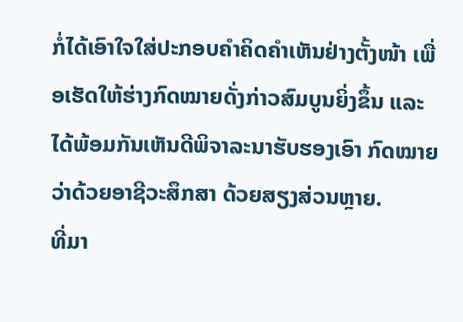ກໍ່ໄດ້ເອົາໃຈໃສ່ປະກອບຄຳຄິດຄຳເຫັນຢ່າງຕັ້ງໜ້າ ເພື່ອເຮັດໃຫ້ຮ່າງກົດໝາຍດັ່ງກ່າວສົມບູນຍິ່ງຂຶ້ນ ແລະ ໄດ້ພ້ອມກັນເຫັນດີພິຈາລະນາຮັບຮອງເອົາ ກົດໝາຍວ່າດ້ວຍອາຊີວະສຶກສາ ດ້ວຍສຽງສ່ວນຫຼາຍ.
ທີ່ມາ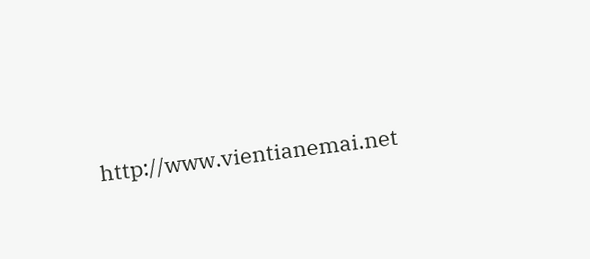http://www.vientianemai.net